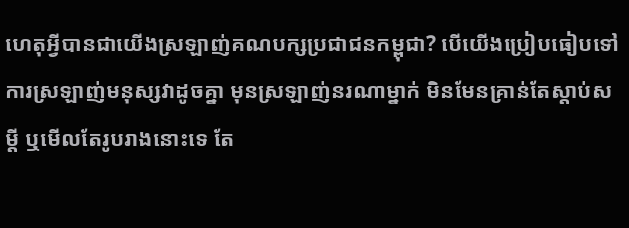ហេតុអ្វីបានជាយើងស្រឡាញ់គណបក្សប្រជាជនកម្ពុជា? បើយើងប្រៀបធៀបទៅការស្រឡាញ់មនុស្សវាដូចគ្នា មុនស្រឡាញ់នរណាម្នាក់ មិនមែនគ្រាន់តែស្តាប់សម្តី ឬមើលតែរូបរាងនោះទេ តែ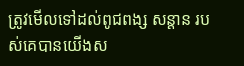ត្រូវមើលទៅដល់ពូជពង្ស សន្តាន របស់គេបានយើងស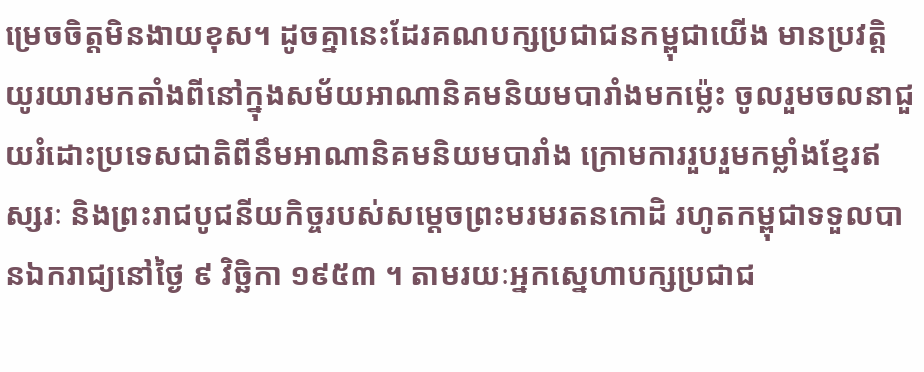ម្រេចចិត្តមិនងាយខុស។ ដូចគ្នានេះដែរគណបក្សប្រជាជនកម្ពុជាយើង មានប្រវត្តិយូរយារមកតាំងពីនៅក្នុងសម័យអាណានិគមនិយមបារាំងមកម្ល៉េះ ចូលរួមចលនាជួយរំដោះប្រទេសជាតិពីនឹមអាណានិគមនិយមបារាំង ក្រោមការរួបរួមកម្លាំងខ្មែរឥស្សរៈ និងព្រះរាជបូជនីយកិច្ចរបស់សម្តេចព្រះមរមរតនកោដិ រហូតកម្ពុជាទទួលបានឯករាជ្យនៅថ្ងៃ ៩ វិច្ឆិកា ១៩៥៣ ។ តាមរយៈអ្នកស្នេហាបក្សប្រជាជ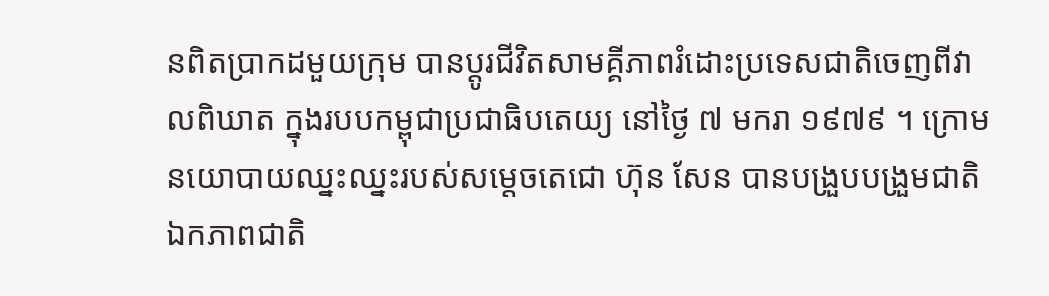នពិតប្រាកដមួយក្រុម បានប្តូរជីវិតសាមគ្គីភាពរំដោះប្រទេសជាតិចេញពីវាលពិឃាត ក្នុងរបបកម្ពុជាប្រជាធិបតេយ្យ នៅថ្ងៃ ៧ មករា ១៩៧៩ ។ ក្រោមនយោបាយឈ្នះឈ្នះរបស់សម្តេចតេជោ ហ៊ុន សែន បានបង្រួបបង្រួមជាតិ ឯកភាពជាតិ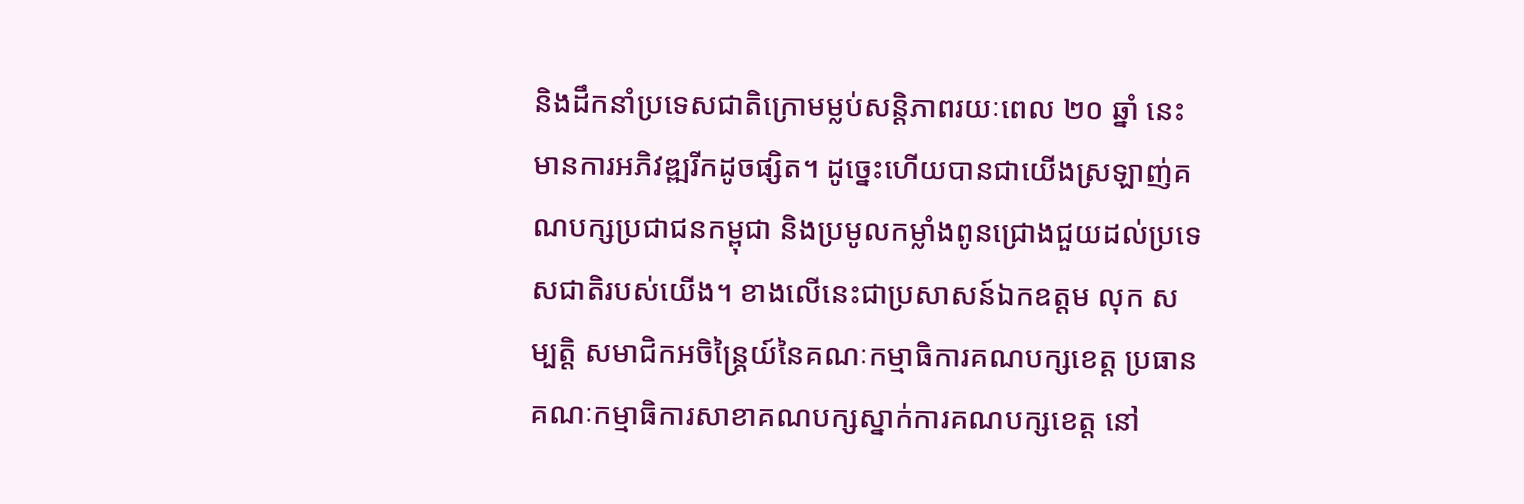និងដឹកនាំប្រទេសជាតិក្រោមម្លប់សន្តិភាពរយៈពេល ២០ ឆ្នាំ នេះ មានការអភិវឌ្ឍរីកដូចផ្សិត។ ដូច្នេះហើយបានជាយើងស្រឡាញ់គណបក្សប្រជាជនកម្ពុជា និងប្រមូលកម្លាំងពូនជ្រោងជួយដល់ប្រទេសជាតិរបស់យើង។ ខាងលើនេះជាប្រសាសន៍ឯកឧត្តម លុក សម្បត្តិ សមាជិកអចិន្រ្តៃយ៍នៃគណៈកម្មាធិការគណបក្សខេត្ត ប្រធានគណៈកម្មាធិការសាខាគណបក្សស្នាក់ការគណបក្សខេត្ត នៅ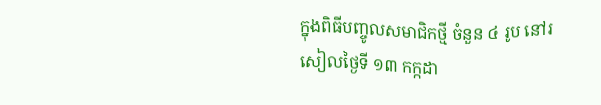ក្នុងពិធីបញ្ចូលសមាជិកថ្មី ចំនួន ៤ រូប នៅរសៀលថ្ងៃទី ១៣ កក្កដា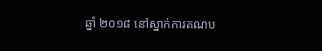ឆ្នាំ ២០១៨ នៅស្នាក់ការគណប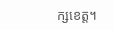ក្សខេត្ត។